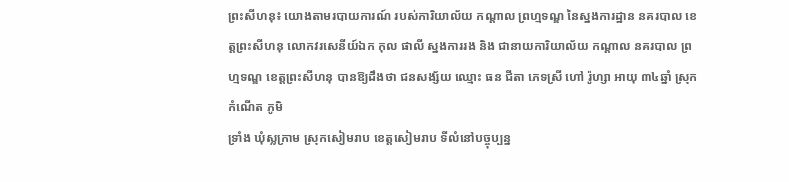ព្រះសីហនុ៖ យោងតាមរបាយការណ៍ របស់ការិយាល័យ កណ្តាល ព្រហ្មទណ្ឌ នៃស្នងការដ្ឋាន នគរបាល ខេត្តព្រះសីហនុ លោកវរសេនីយ៍ឯក កុល ផាលី ស្នងការរង និង ជានាយការិយាល័យ កណ្តាល នគរបាល ព្រហ្មទណ្ឌ ខេត្តព្រះសីហនុ បានឱ្យដឹងថា ជនសង្ស័យ ឈ្មោះ ធន ជីតា ភេទស្រី ហៅ រ៉ូហ្សា អាយុ ៣៤ឆ្នាំ ស្រុកកំណើត ភូមិ
ទ្រាំង ឃុំស្លក្រាម ស្រុកសៀមរាប ខេត្តសៀមរាប ទីលំនៅបច្ចុប្បន្ន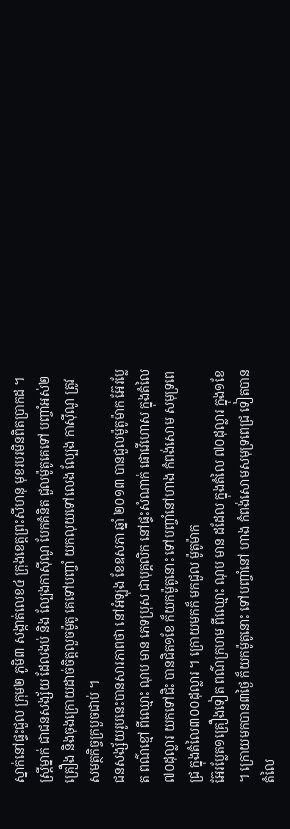ស្នាក់នៅផ្ទះជួល ក្រុម២ ភូមិ៣ សង្កាត់លេខ៤ ក្រុងខេត្តព្រះសីហនុ មុខរបរមិនពិតប្រាកដ ។
ស្ត្រីម្នាក់ ជាជនសង្ស័យ ដែលងប់ និង ល្បែងកាស៊ីណូ បែកគំនិត ជួលម៉ូតូគេទៅ បញ្ចាំអស់២គ្រឿង និងចុងក្រោយដាច់ចិត្តលួចម៉ូតូ គេទៅបញ្ចាំ យកលុយទៅលេង ល្បែង កាស៊ីណូ ត្រូវសមត្ថកិច្ចក្របួចជាប់ ។
ជនសង្ស័យរូបនេះបានសារភាពថា នៅអំឡុង ខែឧសភា ឆ្នាំ ២០១៣ បានជួលម៉ូតូម៉ាក អ៊ែរប្លែត ពណ៌ខ្មៅ ពីឈ្មោះ ណុប មាន ភេទប្រុស ជាបុគ្គលិក នៅផ្ទះសំណាក់ ផោវើហោស ក្នុងតំលៃ ៧០ដុល្លារ យកទៅជិះ បានជិត១ខែ ក៏យកម៉ូតូនោះ ទៅបញ្ចាំនៅហាង កំពង់សោម សមុទ្រពេជ្រ ក្នុងតំលៃ៣០០ដុល្លារ ។ ក្រោយមកក៏ មកជួល ម៉ូតូម៉ាក
អ៊ែរប្លែត១គ្រឿងទៀត ពណ៌ក្រហម ពីឈ្មោះ ណុប មាន ដដែល ក្នុងតំលៃ ៧០ដុល្លារ ក្នុង១ខែ ។ ក្រោយមកបាន៣ថ្ងៃ ក៏យកម៉ូតូនោះ ទៅបញ្ចាំនៅ ហាង កំពង់សោមសមុទ្រពេជ្រ ទៀតបានតំលៃ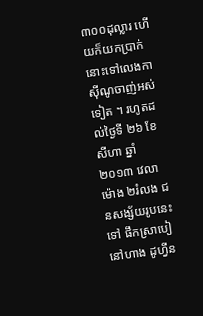៣០០ដុល្លារ ហើយក៏យកប្រាក់នោះទៅលេងកាស៊ីណូចាញ់អស់ទៀត ។ រហូតដល់ថ្ងៃទី ២៦ ខែសីហា ឆ្នាំ ២០១៣ វេលាម៉ោង ២រំលង ជនសង្ស័យរូបនេះទៅ ផឹកស្រាបៀនៅហាង ដូហ្វីន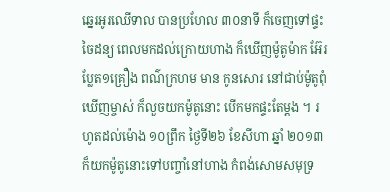ឆ្នេរអូរឈើទាល បានប្រហែល ៣០នាទី ក៏ចេញទៅផ្ទះចៃដន្យ ពេលមកដល់ក្រោយហាង ក៏ឃើញម៉ូតូម៉ាក អ៊ែរប្លែត១គ្រឿង ពណ៌ក្រហម មាន កូនសោរ នៅជាប់ម៉ូតូពុំឃើញម្ចាស់ ក៏លួចយកម៉ូតូនោះ បើកមកផ្ទះតែម្តង ។ រហូតដល់ម៉ោង ១០ព្រឹក ថ្ងៃទី២៦ ខែសីហា ឆ្នាំ ២០១៣ ក៏យកម៉ូតូនោះទៅបញ្ចាំនៅហាង កំពង់សោមសមុទ្រ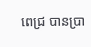ពេជ្រ បានប្រា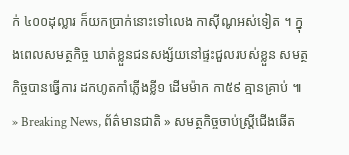ក់ ៤០០ដុល្លារ ក៏យកប្រាក់នោះទៅលេង កាស៊ីណូអស់ទៀត ។ ក្នុងពេលសមត្ថកិច្ច ឃាត់ខ្លួនជនសង្ស័យនៅផ្ទះជួលរបស់ខ្លួន សមត្ថកិច្ចបានធ្វើការ ដកហូតកាំភ្លើងខ្លី១ ដើមម៉ាក កា៥៩ គ្មានគ្រាប់ ៕
» Breaking News, ព័ត៌មានជាតិ » សមត្ថកិច្ចចាប់ស្ត្រីជើងឆើត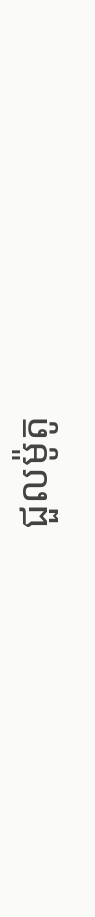ជួលម៉ូតូ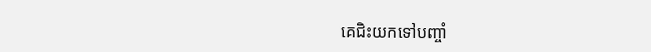គេជិះយកទៅបញ្ចាំ